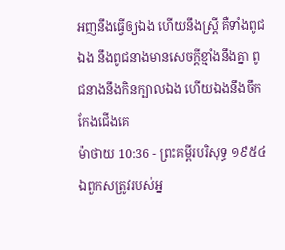អញនឹងធ្វើឲ្យឯង ហើយនឹងស្ត្រី គឺទាំងពូជឯង នឹងពូជនាងមានសេចក្ដីខ្មាំងនឹងគ្នា ពូជនាងនឹងកិនក្បាលឯង ហើយឯងនឹងចឹកកែងជើងគេ
ម៉ាថាយ 10:36 - ព្រះគម្ពីរបរិសុទ្ធ ១៩៥៤ ឯពួកសត្រូវរបស់អ្ន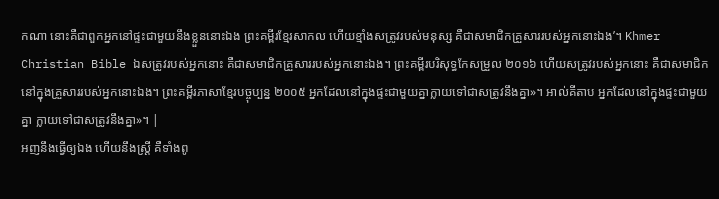កណា នោះគឺជាពួកអ្នកនៅផ្ទះជាមួយនឹងខ្លួននោះឯង ព្រះគម្ពីរខ្មែរសាកល ហើយខ្មាំងសត្រូវរបស់មនុស្ស គឺជាសមាជិកគ្រួសាររបស់អ្នកនោះឯង’។ Khmer Christian Bible ឯសត្រូវរបស់អ្នកនោះ គឺជាសមាជិកគ្រួសាររបស់អ្នកនោះឯង។ ព្រះគម្ពីរបរិសុទ្ធកែសម្រួល ២០១៦ ហើយសត្រូវរបស់អ្នកនោះ គឺជាសមាជិកនៅក្នុងគ្រួសាររបស់អ្នកនោះឯង។ ព្រះគម្ពីរភាសាខ្មែរបច្ចុប្បន្ន ២០០៥ អ្នកដែលនៅក្នុងផ្ទះជាមួយគ្នាក្លាយទៅជាសត្រូវនឹងគ្នា»។ អាល់គីតាប អ្នកដែលនៅក្នុងផ្ទះជាមួយគ្នា ក្លាយទៅជាសត្រូវនឹងគ្នា»។ |
អញនឹងធ្វើឲ្យឯង ហើយនឹងស្ត្រី គឺទាំងពូ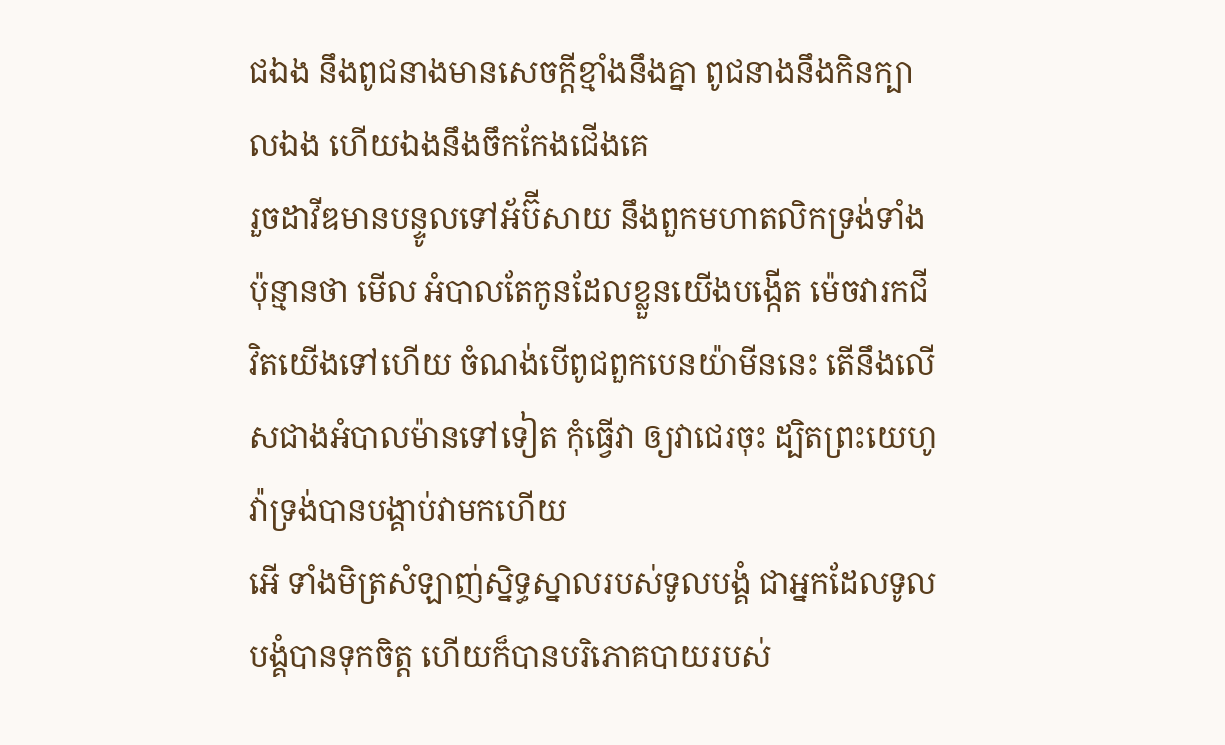ជឯង នឹងពូជនាងមានសេចក្ដីខ្មាំងនឹងគ្នា ពូជនាងនឹងកិនក្បាលឯង ហើយឯងនឹងចឹកកែងជើងគេ
រួចដាវីឌមានបន្ទូលទៅអ័ប៊ីសាយ នឹងពួកមហាតលិកទ្រង់ទាំងប៉ុន្មានថា មើល អំបាលតែកូនដែលខ្លួនយើងបង្កើត ម៉េចវារកជីវិតយើងទៅហើយ ចំណង់បើពូជពួកបេនយ៉ាមីននេះ តើនឹងលើសជាងអំបាលម៉ានទៅទៀត កុំធ្វើវា ឲ្យវាជេរចុះ ដ្បិតព្រះយេហូវ៉ាទ្រង់បានបង្គាប់វាមកហើយ
អើ ទាំងមិត្រសំឡាញ់ស្និទ្ធស្នាលរបស់ទូលបង្គំ ជាអ្នកដែលទូលបង្គំបានទុកចិត្ត ហើយក៏បានបរិភោគបាយរបស់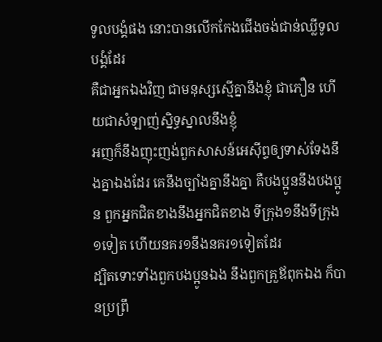ទូលបង្គំផង នោះបានលើកកែងជើងចង់ជាន់ឈ្លីទូលបង្គំដែរ
គឺជាអ្នកឯងវិញ ជាមនុស្សស្មើគ្នានឹងខ្ញុំ ជាភឿន ហើយជាសំឡាញ់ស្និទ្ធស្នាលនឹងខ្ញុំ
អញក៏នឹងញុះញង់ពួកសាសន៍អេស៊ីព្ទឲ្យទាស់ទែងនឹងគ្នាឯងដែរ គេនឹងច្បាំងគ្នានឹងគ្នា គឺបងប្អូននឹងបងប្អូន ពួកអ្នកជិតខាងនឹងអ្នកជិតខាង ទីក្រុង១នឹងទីក្រុង១ទៀត ហើយនគរ១នឹងនគរ១ទៀតដែរ
ដ្បិតទោះទាំងពួកបងប្អូនឯង នឹងពួកគ្រួឪពុកឯង ក៏បានប្រព្រឹ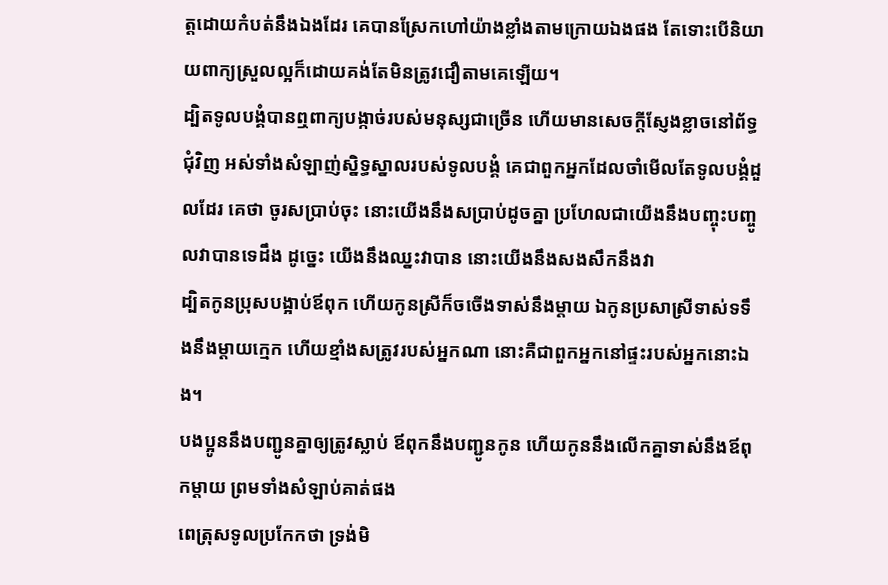ត្តដោយកំបត់នឹងឯងដែរ គេបានស្រែកហៅយ៉ាងខ្លាំងតាមក្រោយឯងផង តែទោះបើនិយាយពាក្យស្រួលល្អក៏ដោយគង់តែមិនត្រូវជឿតាមគេឡើយ។
ដ្បិតទូលបង្គំបានឮពាក្យបង្កាច់របស់មនុស្សជាច្រើន ហើយមានសេចក្ដីស្ញែងខ្លាចនៅព័ទ្ធជុំវិញ អស់ទាំងសំឡាញ់ស្និទ្ធស្នាលរបស់ទូលបង្គំ គេជាពួកអ្នកដែលចាំមើលតែទូលបង្គំដួលដែរ គេថា ចូរសប្រាប់ចុះ នោះយើងនឹងសប្រាប់ដូចគ្នា ប្រហែលជាយើងនឹងបញ្ចុះបញ្ចូលវាបានទេដឹង ដូច្នេះ យើងនឹងឈ្នះវាបាន នោះយើងនឹងសងសឹកនឹងវា
ដ្បិតកូនប្រុសបង្អាប់ឪពុក ហើយកូនស្រីក៏ចចើងទាស់នឹងម្តាយ ឯកូនប្រសាស្រីទាស់ទទឹងនឹងម្តាយក្មេក ហើយខ្មាំងសត្រូវរបស់អ្នកណា នោះគឺជាពួកអ្នកនៅផ្ទះរបស់អ្នកនោះឯង។
បងប្អូននឹងបញ្ជូនគ្នាឲ្យត្រូវស្លាប់ ឪពុកនឹងបញ្ជូនកូន ហើយកូននឹងលើកគ្នាទាស់នឹងឪពុកម្តាយ ព្រមទាំងសំឡាប់គាត់ផង
ពេត្រុសទូលប្រកែកថា ទ្រង់មិ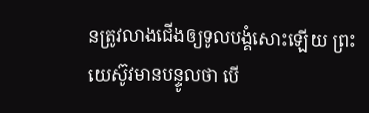នត្រូវលាងជើងឲ្យទូលបង្គំសោះឡើយ ព្រះយេស៊ូវមានបន្ទូលថា បើ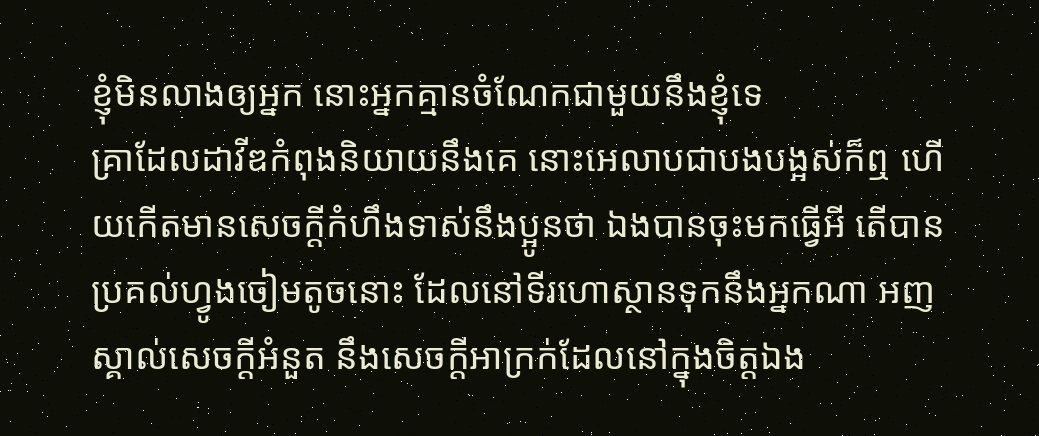ខ្ញុំមិនលាងឲ្យអ្នក នោះអ្នកគ្មានចំណែកជាមួយនឹងខ្ញុំទេ
គ្រាដែលដាវីឌកំពុងនិយាយនឹងគេ នោះអេលាបជាបងបង្អស់ក៏ឮ ហើយកើតមានសេចក្ដីកំហឹងទាស់នឹងប្អូនថា ឯងបានចុះមកធ្វើអី តើបានប្រគល់ហ្វូងចៀមតូចនោះ ដែលនៅទីរហោស្ថានទុកនឹងអ្នកណា អញស្គាល់សេចក្ដីអំនួត នឹងសេចក្ដីអាក្រក់ដែលនៅក្នុងចិត្តឯង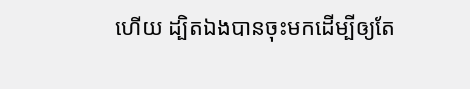ហើយ ដ្បិតឯងបានចុះមកដើម្បីឲ្យតែ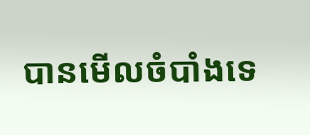បានមើលចំបាំងទេ